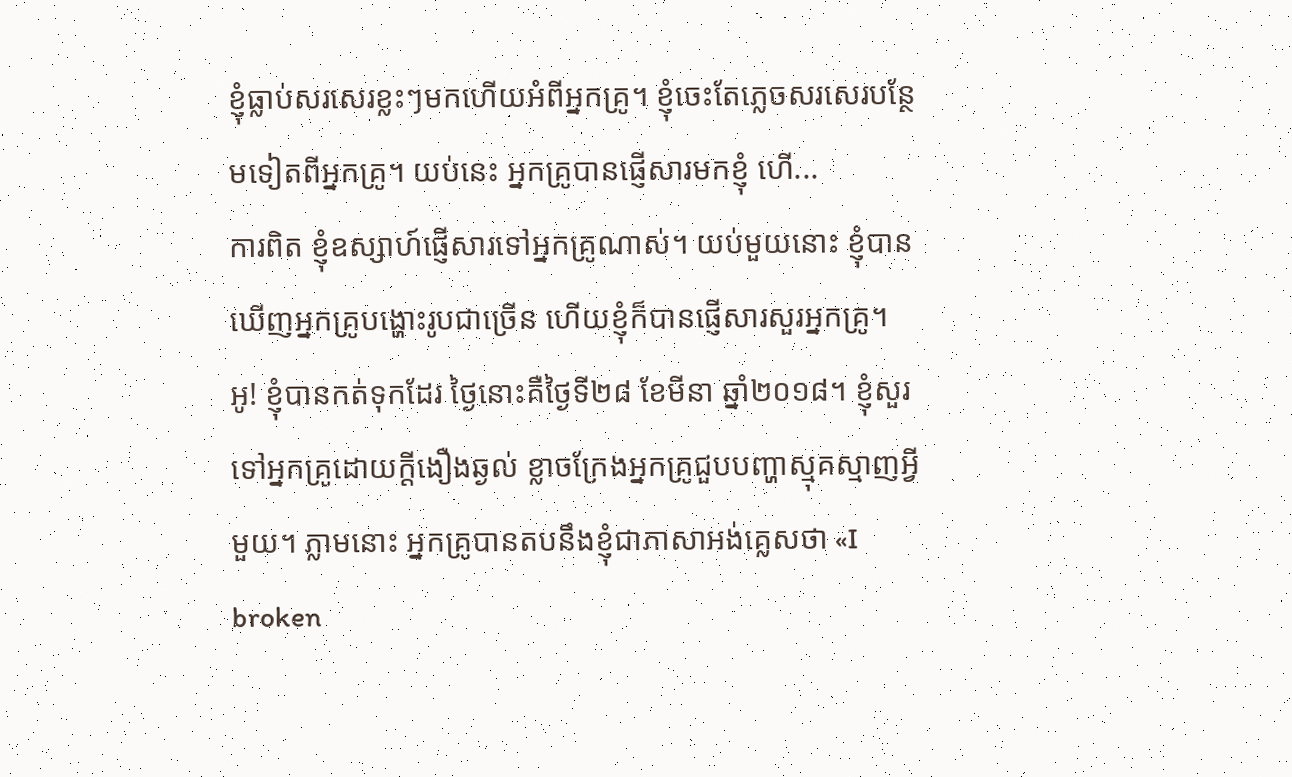ខ្ញុំធ្លាប់សរសេរខ្លះៗមកហើយអំពីអ្នកគ្រូ។ ខ្ញុំចេះតែភ្លេចសរសេរបន្ថែមទៀតពីអ្នកគ្រូ។ យប់នេះ អ្នកគ្រូបានផ្ញើសារមកខ្ញុំ ហើ...
ការពិត ខ្ញុំឧស្សាហ៍ផ្ញើសារទៅអ្នកគ្រូណាស់។ យប់មួយនោះ ខ្ញុំបានឃើញអ្នកគ្រូបង្ហោះរូបជាច្រើន ហើយខ្ញុំក៏បានផ្ញើសារសួរអ្នកគ្រូ។ អូ! ខ្ញុំបានកត់ទុកដែរ ថ្ងៃនោះគឺថ្ងៃទី២៨ ខែមីនា ឆ្នាំ២០១៨។ ខ្ញុំសួរទៅអ្នកគ្រូដោយក្ដីងឿងឆ្ងល់ ខ្លាចក្រែងអ្នកគ្រូជួបបញ្ហាស្មុគស្មាញអ្វីមួយ។ ភ្លាមនោះ អ្នកគ្រូបានតបនឹងខ្ញុំជាភាសាអង់គ្លេសថា «I broken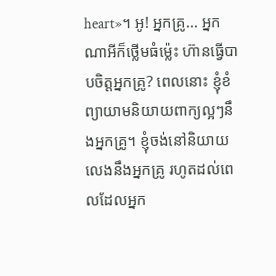heart»។ អូ! អ្នកគ្រូ... អ្នកណាអីក៏ថ្លើមធំម្ល៉េះ ហ៊ានធ្វើបាបចិត្តអ្នកគ្រូ? ពេលនោះ ខ្ញុំខំព្យាយាមនិយាយពាក្យល្អៗនឹងអ្នកគ្រូ។ ខ្ញុំចង់នៅនិយាយលេងនឹងអ្នកគ្រូ រហូតដល់ពេលដែលអ្នក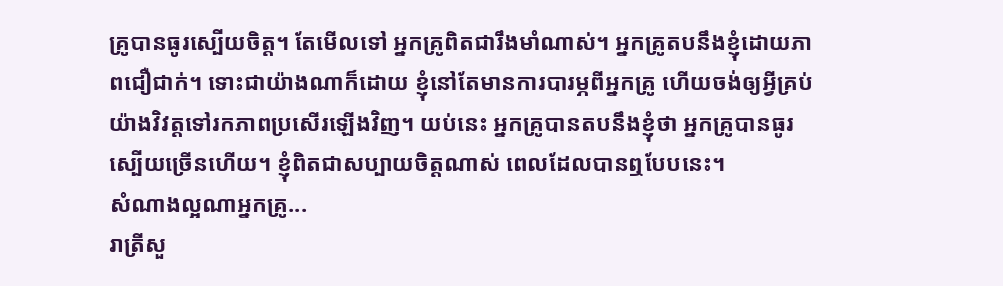គ្រូបានធូរស្បើយចិត្ត។ តែមើលទៅ អ្នកគ្រូពិតជារឹងមាំណាស់។ អ្នកគ្រូតបនឹងខ្ញុំដោយភាពជឿជាក់។ ទោះជាយ៉ាងណាក៏ដោយ ខ្ញុំនៅតែមានការបារម្ភពីអ្នកគ្រូ ហើយចង់ឲ្យអ្វីគ្រប់យ៉ាងវិវត្តទៅរកភាពប្រសើរឡើងវិញ។ យប់នេះ អ្នកគ្រូបានតបនឹងខ្ញុំថា អ្នកគ្រូបានធូរស្បើយច្រើនហើយ។ ខ្ញុំពិតជាសប្បាយចិត្តណាស់ ពេលដែលបានឮបែបនេះ។
សំណាងល្អណាអ្នកគ្រូ...
រាត្រីសួ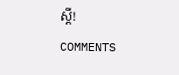ស្ដី!
COMMENTS